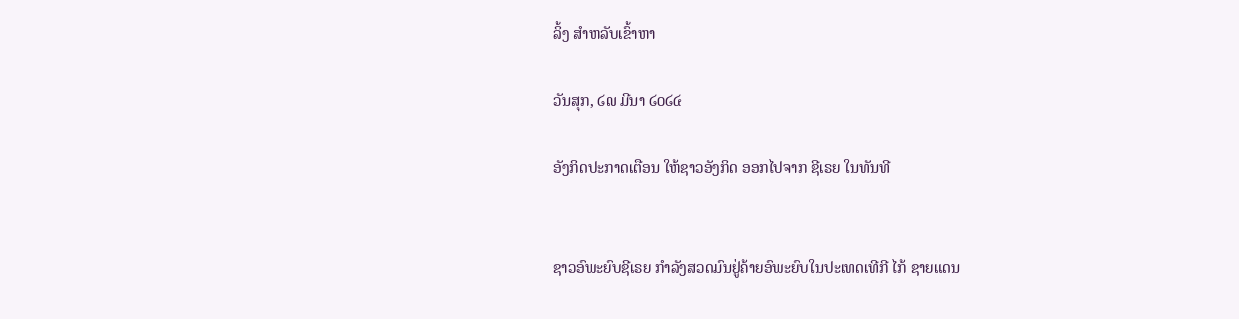ລິ້ງ ສຳຫລັບເຂົ້າຫາ

ວັນສຸກ, ໒໙ ມີນາ ໒໐໒໔

ອັງກິດປະກາດເຕືອນ ໃຫ້ຊາວອັງກິດ ອອກໄປຈາກ ຊີເຣຍ ໃນທັນທີ


ຊາວອົພະຍົບຊີເຣຍ ກໍາລັງສວດມົນຢູ່ຄ້າຍອົພະຍົບໃນປະເທດເທີກີ ໄກ້ ຊາຍແດນ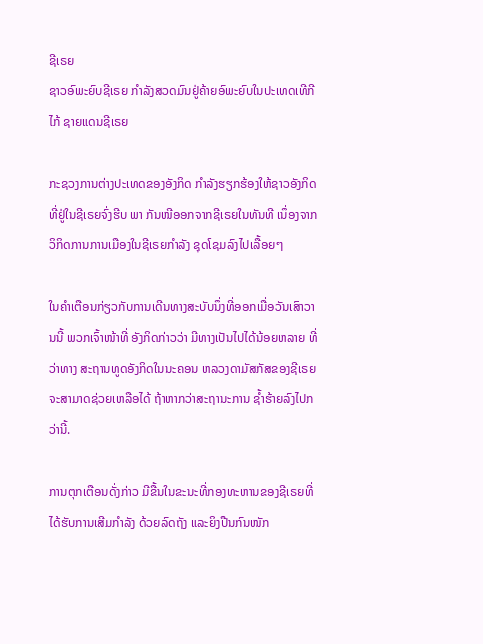ຊີເຣຍ
ຊາວອົພະຍົບຊີເຣຍ ກໍາລັງສວດມົນຢູ່ຄ້າຍອົພະຍົບໃນປະເທດເທີກີ ໄກ້ ຊາຍແດນຊີເຣຍ

ກະຊວງການຕ່າງປະເທດຂອງອັງກິດ ກໍາລັງຮຽກຮ້ອງໃຫ້ຊາວອັງກິດທີ່ຢູ່ໃນຊີເຣຍຈົ່ງຮີບ ພາ ກັນໜີອອກຈາກຊີເຣຍໃນທັນທີ ເນຶ່ອງຈາກວິກິດການການເມືອງໃນຊີເຣຍກໍາລັງ ຊຸດໂຊມລົງໄປເລື້ອຍໆ

ໃນຄໍາເຕືອນກ່ຽວກັບການເດີນທາງສະບັບນຶ່ງທີ່ອອກເມື່ອວັນເສົາວານນີ້ ພວກເຈົ້າໜ້າທີ່ ອັງກິດກ່າວວ່າ ມີທາງເປັນໄປໄດ້ນ້ອຍຫລາຍ ທີ່ວ່າທາງ ສະຖານທູດອັງກິດໃນນະຄອນ ຫລວງດາມັສກັສຂອງຊີເຣຍ ຈະສາມາດຊ່ວຍເຫລືອໄດ້ ຖ້າຫາກວ່າສະຖານະການ ຊໍ້າຮ້າຍລົງໄປກວ່ານີ້.

ການຕຸກເຕືອນດັ່ງກ່າວ ມີຂື້ນໃນຂະນະທີ່ກອງທະຫານຂອງຊີເຣຍທີ່ໄດ້ຮັບການເສີມກໍາລັງ ດ້ວຍລົດຖັງ ແລະຍິງປືນກົນໜັກ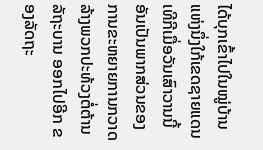ໄດ້ບຸກເຂົ້າໄປໃນໝູ່ບ້ານແຫ່ງນຶ່ງໃກ້ເຂດຊາຍແດນ ເທີກີເມື່ອວັນເສົາວານນີ້ ອັນເປັນພາກສ່ວນຂອງ ການຂະຫຍາຍການກວາດລ້າງພວກປະທ້ວງຕໍ່ຕ້ານລັຖະບານ ອອກໄປອີກ ຂອງລັດຖະ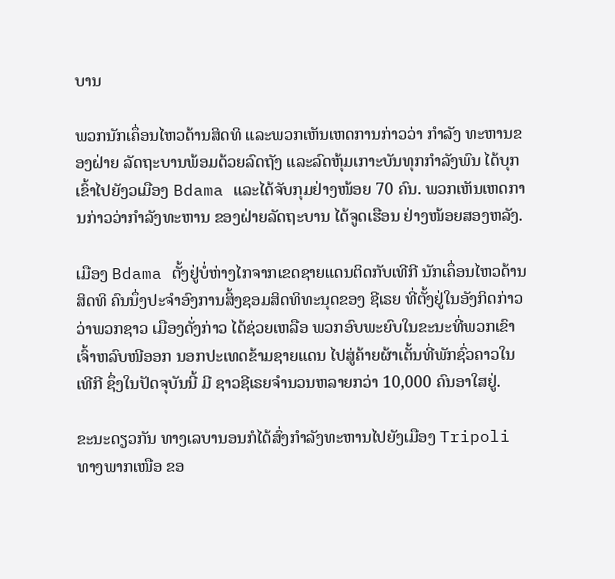ບານ

ພວກນັກເຄຶ່ອນໄຫວດ້ານສິດທິ ແລະພວກເຫັນເຫດການກ່າວວ່າ ກໍາລັງ ທະຫານຂອງຝ່າຍ ລັດຖະບານພ້ອມດ້ວຍລົດຖັງ ແລະລົດຫຸ້ມເກາະບັນທຸກກໍາລັງພົນ ໄດ້ບຸກເຂົ້າໄປຍັງວເມືອງ Bdama ແລະໄດ້ຈັບກຸມຢ່າງໜ້ອຍ 70 ຄົນ. ພວກເຫັນເຫດການກ່າວວ່າກໍາລັງທະຫານ ຂອງຝ່າຍລັດຖະບານ ໄດ້ຈູດເຮືອນ ຢ່າງໜ້ອຍສອງຫລັງ.

ເມືອງ Bdama ຕັ້ງຢູ່ບໍ່ຫ່າງໄກຈາກເຂດຊາຍແດນຕິດກັບເທີກີ ນັກເຄຶ່ອນໄຫວດ້ານສິດທິ ຄົນນຶ່ງປະຈໍາອົງການສິ້ງຊອມສິດທິທະນຸດຂອງ ຊີເຣຍ ທີ່ຕັ້ງຢູ່ໃນອັງກິດກ່າວວ່າພວກຊາວ ເມືອງດັ່ງກ່າວ ໄດ້ຊ່ວຍເຫລືອ ພວກອົບພະຍົບໃນຂະນະທີ່ພວກເຂົາເຈົ້າຫລົບໜີອອກ ນອກປະເທດຂ້າມຊາຍແດນ ໄປສູ່ຄ້າຍຜ້າເຕັ້ນທີ່ພັກຊົ່ວຄາວໃນເທີກີ ຊຶ່ງໃນປັດຈຸບັນນີ້ ມີ ຊາວຊີເຣຍຈໍານວນຫລາຍກວ່າ 10,000 ຄົນອາໃສຢູ່.

ຂະນະດຽວກັນ ທາງເລບານອນກໍໄດ້ສົ່ງກໍາລັງທະຫານໄປຍັງເມືອງ Tripoli ທາງພາກເໜືອ ຂອ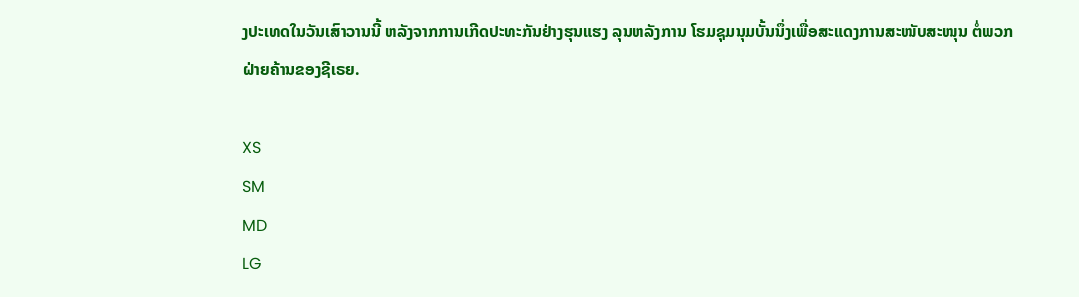ງປະເທດໃນວັນເສົາວານນີ້ ຫລັງຈາກການເກີດປະທະກັນຢ່າງຮຸນແຮງ ລຸນຫລັງການ ໂຮມຊຸມນຸມບັ້ນນຶ່ງເພື່ອສະແດງການສະໜັບສະໜຸນ ຕໍ່ພວກຝ່າຍຄ້ານຂອງຊີເຣຍ.

XS
SM
MD
LG